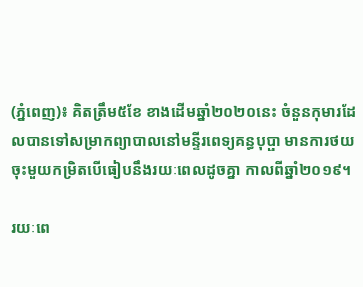(ភ្នំពេញ)៖ គិតត្រឹម៥ខែ ខាងដើមឆ្នាំ២០២០នេះ ចំនួនកុមារដែលបានទៅសម្រាកព្យាបាលនៅមន្ទីរពេទ្យគន្ធបុប្ផា មានការថយចុះមួយកម្រិតបើធៀបនឹងរយៈពេលដូចគ្នា កាលពីឆ្នាំ២០១៩។

រយៈពេ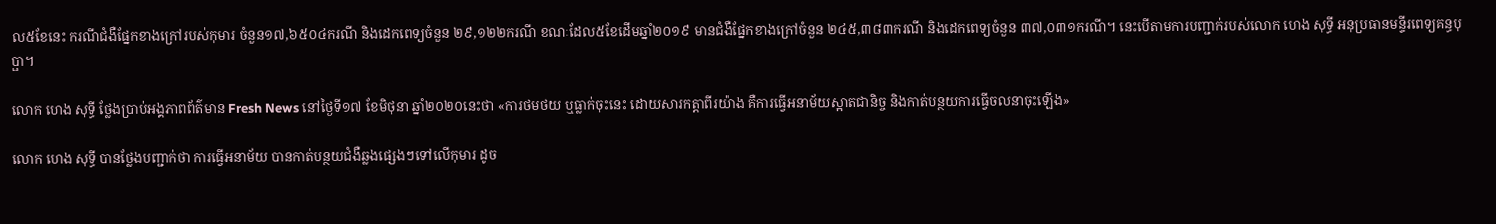ល៥ខែនេះ ករណីជំងឺផ្នែកខាងក្រៅរបស់កុមារ ចំនួន១៧,៦៥០៤ករណី និងដេកពេទ្យចំនួន ២៩,១២២ករណី ខណៈដែល៥ខែដើមឆ្នាំ២០១៩ មានជំងឺផ្នែកខាងក្រៅចំនួន ២៤៥,៣៨៣ករណី និងដេកពេទ្យចំនួន ៣៧,០៣១ករណី។ នេះបើតាមការបញ្ជាក់របស់លោក ហេង សុទ្ធី អនុប្រធានមន្ទីរពេទ្យគន្ធបុប្ផា។

លោក ហេង សុទ្ធី ថ្លែងប្រាប់អង្គភាពព័ត៌មាន Fresh News នៅថ្ងៃទី១៧ ខែមិថុនា ឆ្នាំ២០២០នេះថា «ការថមថយ ឬធ្លាក់ចុះនេះ ដោយសារកត្ដាពីរយ៉ាង គឺការធ្វើអនាម័យស្អាតជានិច្ច និងកាត់បន្ថយការធ្វើចលនាចុះឡើង»

លោក ហេង សុទ្ធី បានថ្លែងបញ្ជាក់ថា ការធ្វើអនាម័យ បានកាត់បន្ថយជំងឺឆ្លងផ្សេងៗទៅលើកុមារ ដូច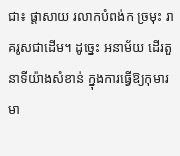ជា៖ ផ្ដាសាយ រលាកបំពង់ក ច្រមុះ រាគរូសជាដើម។ ដូច្នេះ អនាម័យ ដើរតួនាទីយ៉ាងសំខាន់ ក្នុងការធ្វើឱ្យកុមារ មា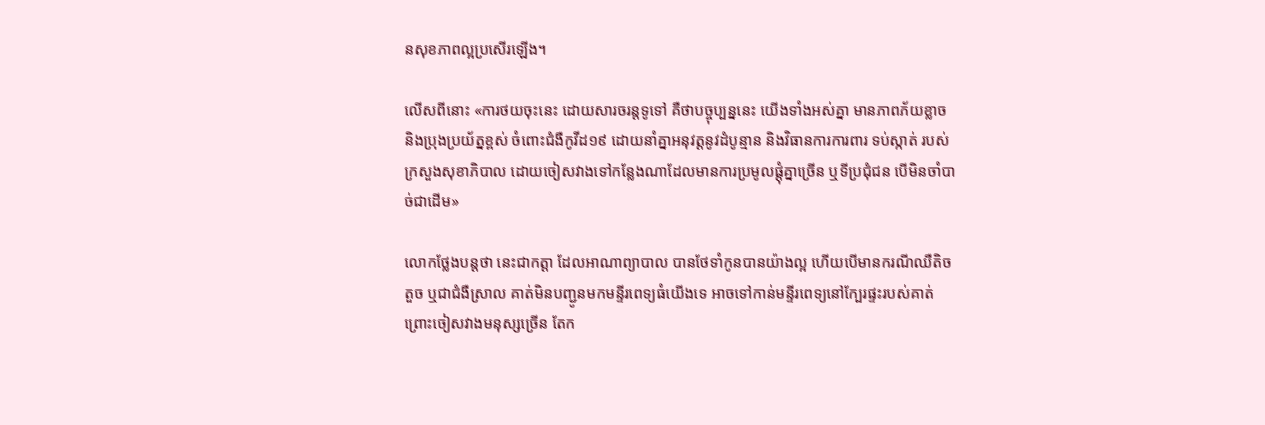នសុខភាពល្អប្រសើរឡើង។

លើសពីនោះ «ការថយចុះនេះ ដោយសារចរន្ដទូទៅ គឺថាបច្ចុប្បន្ននេះ យើងទាំងអស់គ្នា មានភាពភ័យខ្លាច និងប្រុងប្រយ័ត្នខ្ពស់ ចំពោះជំងឺកូវីដ១៩ ដោយនាំគ្នាអនុវត្ដនូវដំបូន្មាន និងវិធានការការពារ ទប់ស្កាត់ របស់ក្រសួងសុខាភិបាល ដោយចៀសវាងទៅកន្លែងណាដែលមានការប្រមូលផ្ដុំគ្នាច្រើន ឬទីប្រជុំជន បើមិនចាំបាច់ជាដើម»

លោកថ្លែងបន្ដថា នេះជាកត្ដា ដែលអាណាព្យាបាល បានថែទាំកូនបានយ៉ាងល្អ ហើយបើមានករណីឈឺតិចតួច ឬជាជំងឺស្រាល គាត់មិនបញ្ជូនមកមន្ទីរពេទ្យធំយើងទេ អាចទៅកាន់មន្ទីរពេទ្យនៅក្បែរផ្ទះរបស់គាត់ ព្រោះចៀសវាងមនុស្សច្រើន តែក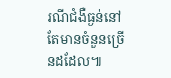រណីជំងឺធ្ងន់នៅតែមានចំនួនច្រើនដដែល៕